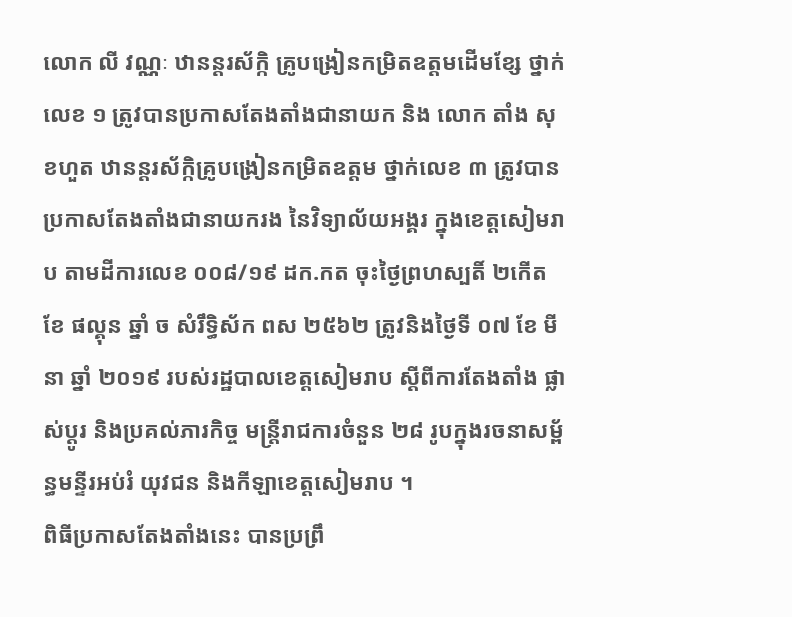លោក លី វណ្ណៈ ឋានន្តរស័ក្កិ គ្រូបង្រៀនកម្រិតឧត្តមដើមខ្សែ ថ្នាក់លេខ ១ ត្រូវបានប្រកាសតែងតាំងជានាយក និង លោក តាំង សុខហួត ឋានន្តរស័ក្កិគ្រូបង្រៀនកម្រិតឧត្តម ថ្នាក់លេខ ៣ ត្រូវបានប្រកាសតែងតាំងជានាយករង នៃវិទ្យាល័យអង្គរ ក្នុងខេត្តសៀមរាប តាមដីការលេខ ០០៨/១៩ ដក.កត ចុះថ្ងៃព្រហស្បតិ៍ ២កើត ខែ ផល្គុន ឆ្នាំ ច សំរឹទ្ធិស័ក ពស ២៥៦២ ត្រូវនិងថ្ងៃទី ០៧ ខែ មីនា ឆ្នាំ ២០១៩ របស់រដ្ឋបាលខេត្តសៀមរាប ស្តីពីការតែងតាំង ផ្លាស់ប្តូរ និងប្រគល់ភារកិច្ច មន្ត្រីរាជការចំនួន ២៨ រូបក្នុងរចនាសម្ព័ន្ធមន្ទីរអប់រំ យុវជន និងកីឡាខេត្តសៀមរាប ។
ពិធីប្រកាសតែងតាំងនេះ បានប្រព្រឹ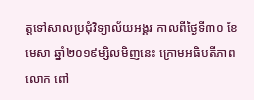ត្តទៅសាលប្រជុំវិទ្យាល័យអង្គរ កាលពីថ្ងៃទី៣០ ខែមេសា ឆ្នាំ២០១៩ម្សិលមិញនេះ ក្រោមអធិបតីភាពលោក ពៅ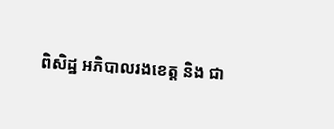ពិសិដ្ឋ អភិបាលរងខេត្ត និង ជា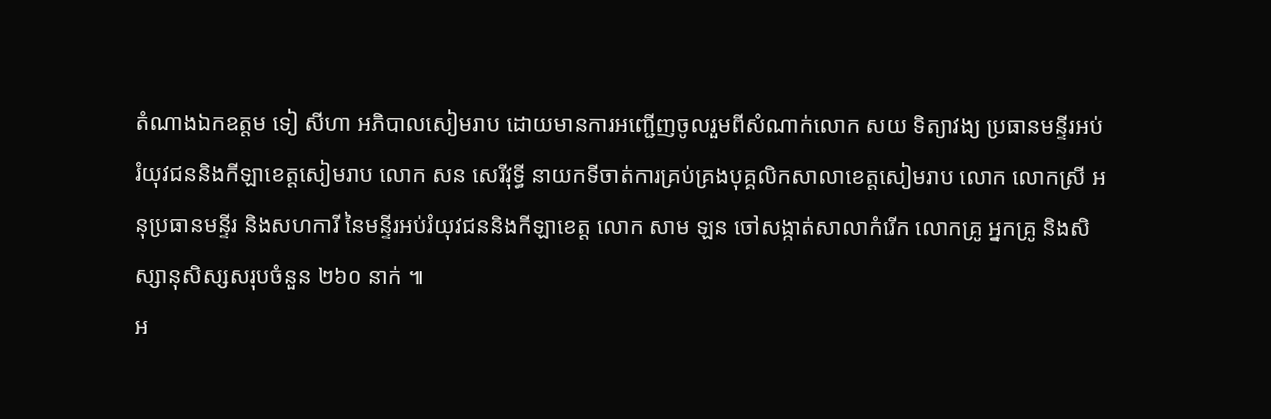តំណាងឯកឧត្តម ទៀ សីហា អភិបាលសៀមរាប ដោយមានការអញ្ជើញចូលរួមពីសំណាក់លោក សយ ទិត្យាវង្យ ប្រធានមន្ទីរអប់រំយុវជននិងកីឡាខេត្តសៀមរាប លោក សន សេរីវុទ្ធី នាយកទីចាត់ការគ្រប់គ្រងបុគ្គលិកសាលាខេត្តសៀមរាប លោក លោកស្រី អនុប្រធានមន្ទីរ និងសហការី នៃមន្ទីរអប់រំយុវជននិងកីឡាខេត្ត លោក សាម ឡន ចៅសង្កាត់សាលាកំរើក លោកគ្រូ អ្នកគ្រូ និងសិស្សានុសិស្សសរុបចំនួន ២៦០ នាក់ ៕
អ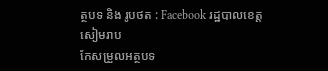ត្ថបទ និង រូបថត : Facebook រដ្ឋបាលខេត្តសៀមរាប
កែសម្រួលអត្ថបទ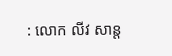: លោក លីវ សាន្ត